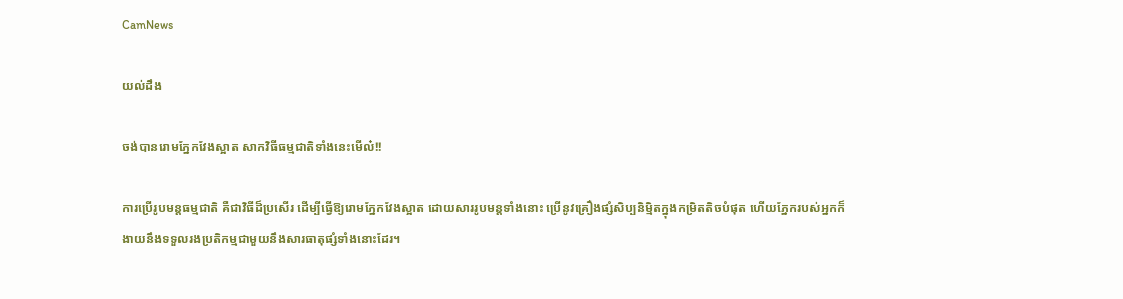CamNews

យល់ដឹង

ចង់បានរោមភ្នែកវែងស្អាត សាកវិធីធម្មជាតិទាំងនេះមើល៎!!

ការប្រើរូបមន្ដធម្មជាតិ គឺជាវិធីដ៏ប្រសើរ ដើម្បីធ្វើឱ្យរោមភ្នែកវែងស្អាត ដោយសាររូបមន្ដទាំងនោះ ប្រើនូវគ្រឿងផ្សំសិប្បនិម្មិតក្នុងកម្រិតតិចបំផុត ហើយភ្នែករបស់អ្នកក៏ងាយនឹងទទួលរងប្រតិកម្មជាមួយនឹងសារធាតុផ្សំទាំងនោះដែរ។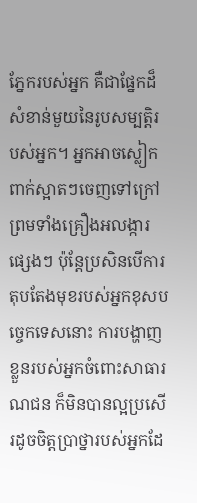ភ្នែករបស់អ្នក គឺជាផ្នែកដ៏សំខាន់មួយនៃរូបសម្បត្ដិរបស់អ្នក។ អ្នកអាចស្លៀកពាក់ស្អាតៗចេញទៅក្រៅ ព្រមទាំងគ្រឿងអលង្ការផ្សេងៗ ប៉ុន្តែប្រសិនបើការតុបតែងមុខរបស់អ្នកខុសបច្ចេកទេសនោះ ការបង្ហាញខ្លួនរបស់អ្នកចំពោះសាធារណជន ក៏មិនបានល្អប្រសើរដូចចិត្ដប្រាថ្នារបស់អ្នកដែ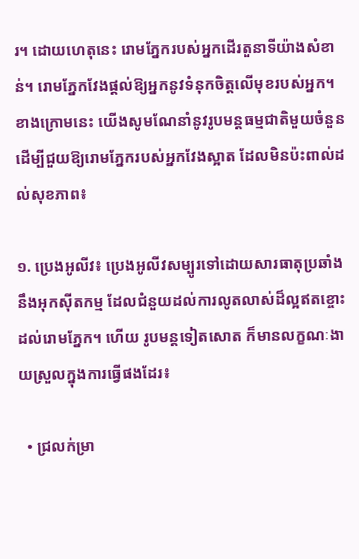រ។ ដោយហេតុនេះ រោមភ្នែករបស់អ្នកដើរតួនាទីយ៉ាងសំខាន់។ រោមភ្នែកវែងផ្តល់ឱ្យអ្នកនូវទំនុកចិត្តលើមុខរបស់អ្នក។ ខាងក្រោមនេះ យើងសូមណែនាំនូវរូបមន្ដធម្មជាតិមួយចំនួន ដើម្បីជួយឱ្យរោមភ្នែករបស់អ្នកវែងស្អាត ដែលមិនប៉ះពាល់ដល់សុខភាព៖

១. ប្រេងអូលីវ៖ ប្រេងអូលីវសម្បូរទៅដោយសារធាតុប្រឆាំងនឹងអុកស៊ីតកម្ម ដែលជំនួយដល់ការលូតលាស់ដ៏ល្អឥតខ្ចោះ ដល់រោមភ្នែក។ ហើយ រូបមន្ដទៀតសោត ក៏មានលក្ខណៈងាយស្រួលក្នុងការធ្វើផងដែរ៖

  • ជ្រលក់ម្រា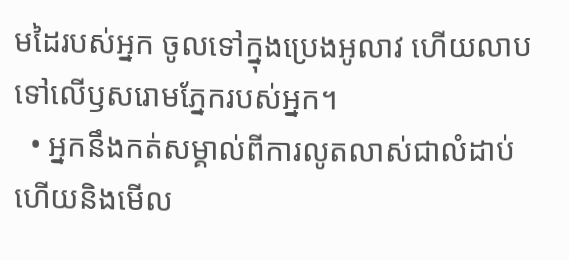មដៃរបស់អ្នក ចូលទៅក្នុងប្រេងអូលាវ ហើយលាបទៅលើឫសរោមភ្នែករបស់អ្នក។
  • អ្នកនឹងកត់សម្គាល់ពីការលូតលាស់ជាលំដាប់ ហើយនិងមើល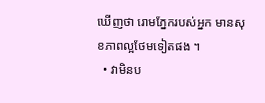ឃើញថា រោមភ្នែករបស់អ្នក មានសុខភាពល្អថែមទៀតផង ។
  • វាមិនប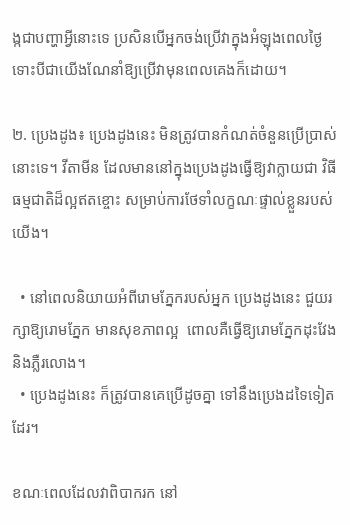ង្កជាបញ្ហាអ្វីនោះទេ ប្រសិនបើអ្នកចង់ប្រើវាក្នុងអំឡុងពេលថ្ងៃ ទោះបីជាយើងណែនាំឱ្យប្រើវាមុនពេលគេងក៏ដោយ។

២. ប្រេងដូង៖ ប្រេងដូងនេះ មិនត្រូវបានកំណត់ចំនួនប្រើប្រាស់ នោះទេ។ វីតាមីន ដែលមាននៅក្នុងប្រេងដូងធ្វើឱ្យវាក្លាយជា វិធីធម្មជាតិដ៏ល្អឥតខ្ចោះ សម្រាប់ការថែទាំលក្ខណៈផ្ទាល់ខ្លួនរបស់យើង។

  • នៅពេលនិយាយអំពីរោមភ្នែករបស់អ្នក ប្រេងដូងនេះ ជួយរក្សាឱ្យរោមភ្នែក មានសុខភាពល្អ  ពោលគឺធ្វើឱ្យរោមភ្នែកដុះវែង និងភ្លឺរលោង។
  • ប្រេងដូងនេះ ក៏ត្រូវបានគេប្រើដូចគ្នា ទៅនឹងប្រេងដទៃទៀតដែរ។

ខណៈពេលដែលវាពិបាករក នៅ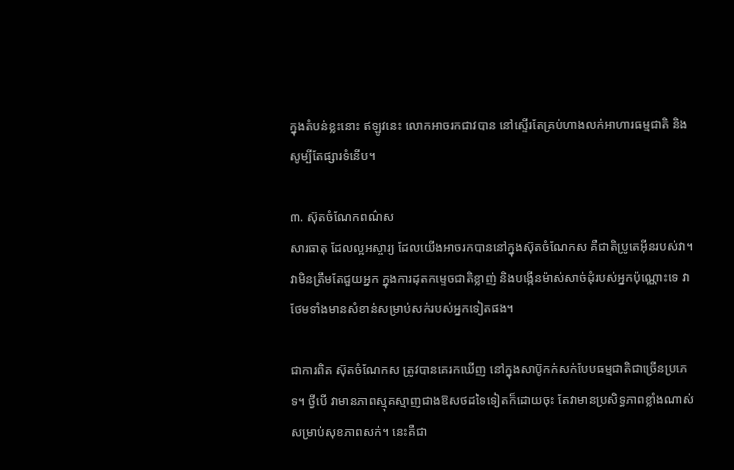ក្នុងតំបន់ខ្លះនោះ ឥឡូវនេះ លោកអាចរកជាវបាន នៅស្ទើរតែគ្រប់ហាងលក់អាហារធម្មជាតិ និងសូម្បីតែផ្សារទំនើប។

៣. ស៊ុតចំណែកពណ៌ស
សារធាតុ ដែលល្អអស្ចារ្យ ដែលយើងអាចរកបាននៅក្នុងស៊ុតចំណែកស គឺជាតិប្រូតេអ៊ីនរបស់វា។ វាមិនត្រឹមតែជួយអ្នក ក្នុងការដុតកម្ទេចជាតិខ្លាញ់ និងបង្កើនម៉ាស់សាច់ដុំរបស់អ្នកប៉ុណ្ណោះទេ វាថែមទាំងមានសំខាន់សម្រាប់សក់របស់អ្នកទៀតផង។

ជាការពិត ស៊ុតចំណែកស ត្រូវបានគេរកឃើញ នៅក្នុងសាប៊ូកក់សក់បែបធម្មជាតិជាច្រើនប្រភេទ។ ថ្វីបើ វាមានភាពស្មុគស្មាញជាងឱសថដទៃទៀតក៏ដោយចុះ តែវាមានប្រសិទ្ធភាពខ្លាំងណាស់សម្រាប់សុខភាពសក់។ នេះគឺជា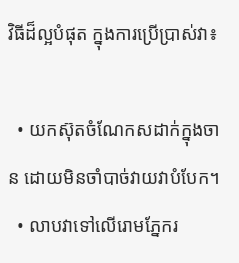វិធីដ៏ល្អបំផុត ក្នុងការប្រើប្រាស់វា៖

  • យកស៊ុតចំណែកសដាក់ក្នុងចាន ដោយមិនចាំបាច់វាយវាបំបែក។
  • លាបវាទៅលើរោមភ្នែករ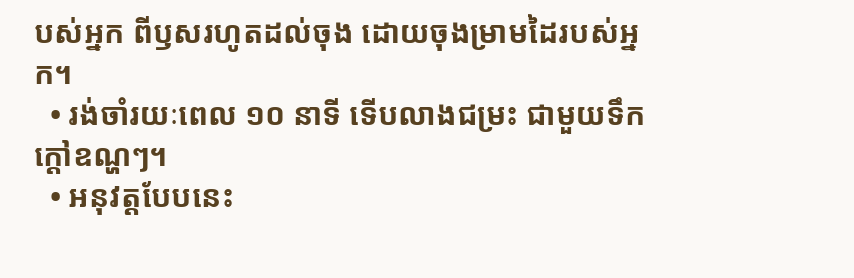បស់អ្នក ពីឫសរហូតដល់ចុង ដោយចុងម្រាមដៃរបស់អ្នក។
  • រង់ចាំរយៈពេល ១០ នាទី ទើបលាងជម្រះ ជាមួយទឹកក្តៅឧណ្ហៗ។
  • អនុវត្ដបែបនេះ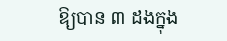ឱ្យបាន ៣ ដងក្នុង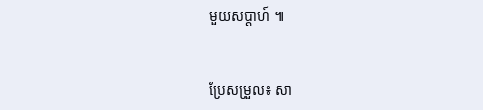មួយសប្តាហ៍ ៕


ប្រែសម្រួល៖ សា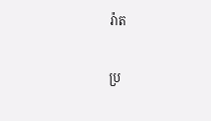រ៉ាត

ប្រ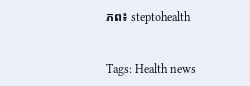ភព៖ steptohealth


Tags: Health news